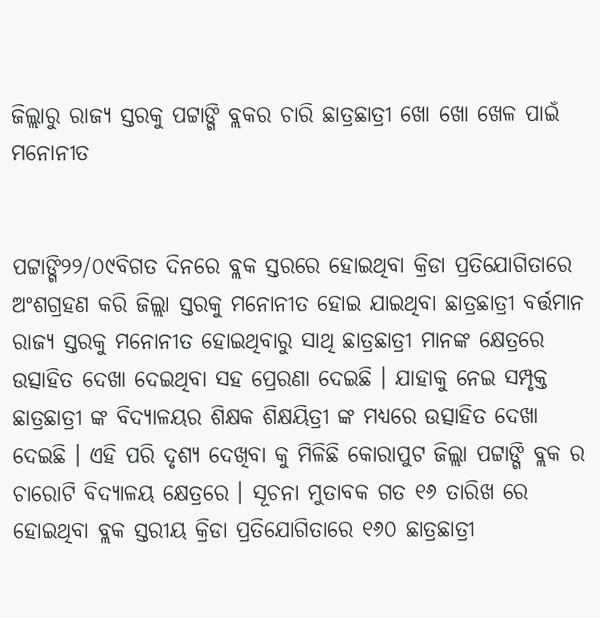ଜିଲ୍ଲାରୁ ରାଜ୍ୟ ସ୍ତରକୁ ପଟ୍ଟାଙ୍ଗି ବ୍ଲକର ଚାରି ଛାତ୍ରଛାତ୍ରୀ ଖୋ ଖୋ ଖେଳ ପାଇଁ ମନୋନୀତ


ପଟ୍ଟାଙ୍ଗି୨୨/୦୯ବିଗତ ଦିନରେ ବ୍ଲକ ସ୍ତରରେ ହୋଇଥିବା କ୍ରିଡା ପ୍ରତିଯୋଗିତାରେ ଅଂଶଗ୍ରହଣ କରି ଜିଲ୍ଲା ସ୍ତରକୁ ମନୋନୀତ ହୋଇ ଯାଇଥିବା ଛାତ୍ରଛାତ୍ରୀ ବର୍ତ୍ତମାନ ରାଜ୍ୟ ସ୍ତରକୁ ମନୋନୀତ ହୋଇଥିବାରୁ ସାଥି ଛାତ୍ରଛାତ୍ରୀ ମାନଙ୍କ କ୍ଷେତ୍ରରେ ଉତ୍ସାହିତ ଦେଖା ଦେଇଥିବା ସହ ପ୍ରେରଣା ଦେଇଛି । ଯାହାକୁ ନେଇ ସମ୍ପୃକ୍ତ ଛାତ୍ରଛାତ୍ରୀ ଙ୍କ ବିଦ୍ୟାଳୟର ଶିକ୍ଷକ ଶିକ୍ଷୟିତ୍ରୀ ଙ୍କ ମଧ୍ୟରେ ଉତ୍ସାହିତ ଦେଖା ଦେଇଛି । ଏହି ପରି ଦୃଶ୍ୟ ଦେଖିବା କୁ ମିଳିଛି କୋରାପୁଟ ଜିଲ୍ଲା ପଟ୍ଟାଙ୍ଗି ବ୍ଲକ ର ଚାରୋଟି ବିଦ୍ୟାଳୟ କ୍ଷେତ୍ରରେ । ସୂଚନା ମୁତାବକ ଗତ ୧୬ ତାରିଖ ରେ ହୋଇଥିବା ବ୍ଲକ ସ୍ତରୀୟ କ୍ରିଡା ପ୍ରତିଯୋଗିତାରେ ୧୬୦ ଛାତ୍ରଛାତ୍ରୀ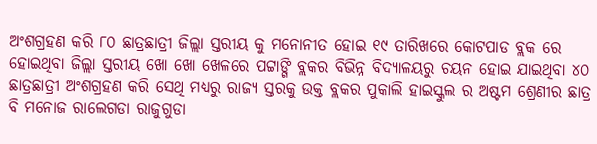ଅଂଶଗ୍ରହଣ କରି ୮୦ ଛାତ୍ରଛାତ୍ରୀ ଜିଲ୍ଲା ସ୍ତରୀୟ କୁ ମନୋନୀତ ହୋଇ ୧୯ ତାରିଖରେ କୋଟପାଡ ବ୍ଲକ ରେ ହୋଇଥିବା ଜିଲ୍ଲା ସ୍ତରୀୟ ଖୋ ଖୋ ଖେଳରେ ପଟ୍ଟାଙ୍ଗି ବ୍ଲକର ବିଭିନ୍ନ ବିଦ୍ୟାଳୟରୁ ଚୟନ ହୋଇ ଯାଇଥିବା ୪୦ ଛାତ୍ରଛାତ୍ରୀ ଅଂଶଗ୍ରହଣ କରି ସେଥି ମଧ୍ୟରୁ ରାଜ୍ୟ ସ୍ତରକୁ ଉକ୍ତ ବ୍ଲକର ପୁକାଲି ହାଇସ୍କୁଲ ର ଅଷ୍ଟମ ଶ୍ରେଣୀର ଛାତ୍ର ବି ମନୋଜ ରାଲେଗଡା ରାଜୁଗୁଡା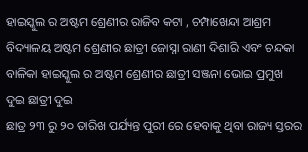ହାଇସ୍କୁଲ ର ଅଷ୍ଟମ ଶ୍ରେଣୀର ରାଜିବ କଟା , ଚମ୍ପାଖେନ୍ଦା ଆଶ୍ରମ ବିଦ୍ୟାଳୟ ଅଷ୍ଟମ ଶ୍ରେଣୀର ଛାତ୍ରୀ ଜୋସ୍ନା ରାଣୀ ଦିଶାରି ଏବଂ ଚନ୍ଦକା ବାଳିକା ହାଇସ୍କୁଲ ର ଅଷ୍ଟମ ଶ୍ରେଣୀର ଛାତ୍ରୀ ସଞ୍ଜନା ଭୋଇ ପ୍ରମୁଖ ଦୁଇ ଛାତ୍ରୀ ଦୁଇ
ଛାତ୍ର ୨୩ ରୁ ୨୦ ତାରିଖ ପର୍ଯ୍ୟନ୍ତ ପୁରୀ ରେ ହେବାକୁ ଥିବା ରାଜ୍ୟ ସ୍ତରର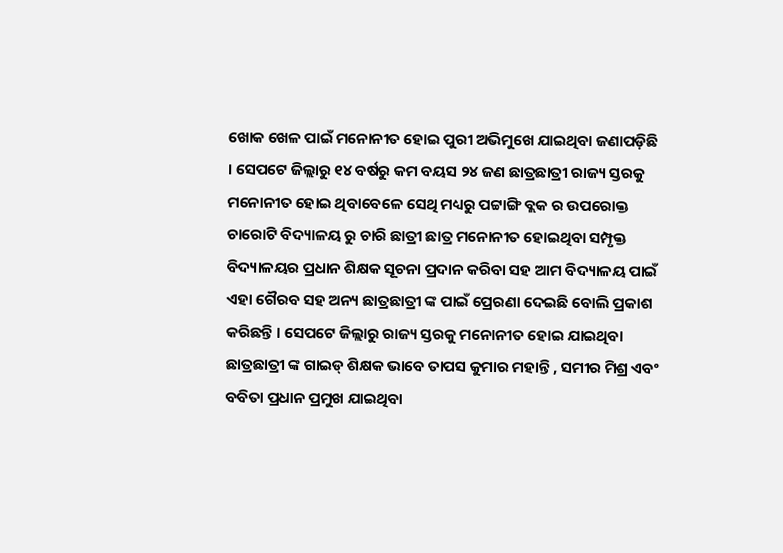ଖୋକ ଖେଳ ପାଇଁ ମନୋନୀତ ହୋଇ ପୁରୀ ଅଭିମୁଖେ ଯାଇଥିବା ଜଣାପଡ଼ିଛି । ସେପଟେ ଜିଲ୍ଲାରୁ ୧୪ ବର୍ଷରୁ କମ ବୟସ ୨୪ ଜଣ ଛାତ୍ରଛାତ୍ରୀ ରାଜ୍ୟ ସ୍ତରକୁ  ମନୋନୀତ ହୋଇ ଥିବାବେଳେ ସେଥି ମଧ୍ୟରୁ ପଟ୍ଟାଙ୍ଗି ବ୍ଲକ ର ଉପରୋକ୍ତ ଚାରୋଟି ବିଦ୍ୟାଳୟ ରୁ ଚାରି ଛାତ୍ରୀ ଛାତ୍ର ମନୋନୀତ ହୋଇଥିବା ସମ୍ପୃକ୍ତ ବିଦ୍ୟାଳୟର ପ୍ରଧାନ ଶିକ୍ଷକ ସୂଚନା ପ୍ରଦାନ କରିବା ସହ ଆମ ବିଦ୍ୟାଳୟ ପାଇଁ ଏହା ଗୈରବ ସହ ଅନ୍ୟ ଛାତ୍ରଛାତ୍ରୀ ଙ୍କ ପାଇଁ ପ୍ରେରଣା ଦେଇଛି ବୋଲି ପ୍ରକାଶ କରିଛନ୍ତି । ସେପଟେ ଜିଲ୍ଲାରୁ ରାଜ୍ୟ ସ୍ତରକୁ ମନୋନୀତ ହୋଇ ଯାଇଥିବା ଛାତ୍ରଛାତ୍ରୀ ଙ୍କ ଗାଇଡ୍ ଶିକ୍ଷକ ଭାବେ ତାପସ କୁମାର ମହାନ୍ତି , ସମୀର ମିଶ୍ର ଏବଂ ବବିତା ପ୍ରଧାନ ପ୍ରମୁଖ ଯାଇଥିବା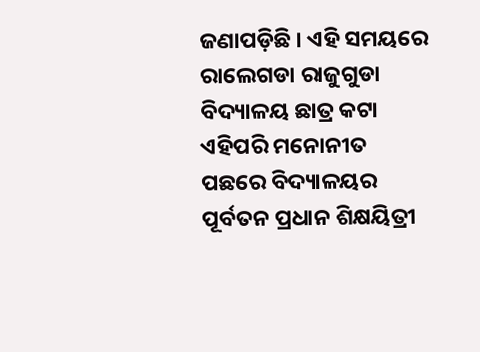ଜଣାପଡ଼ିଛି । ଏହି ସମୟରେ ରାଲେଗଡା ରାଜୁଗୁଡା ବିଦ୍ୟାଳୟ ଛାତ୍ର କଟା ଏହିପରି ମନୋନୀତ ପଛରେ ବିଦ୍ୟାଳୟର ପୂର୍ବତନ ପ୍ରଧାନ ଶିକ୍ଷୟିତ୍ରୀ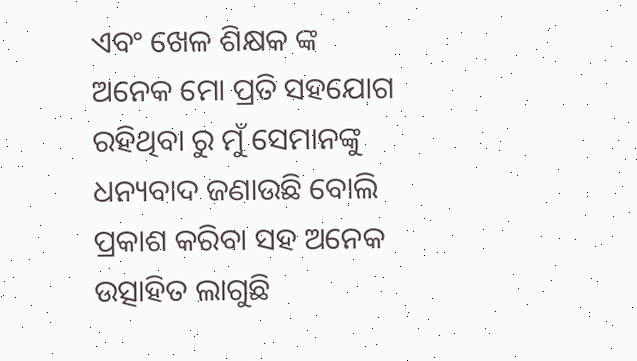ଏବଂ ଖେଳ ଶିକ୍ଷକ ଙ୍କ ଅନେକ ମୋ ପ୍ରତି ସହଯୋଗ ରହିଥିବା ରୁ ମୁଁ ସେମାନଙ୍କୁ ଧନ୍ୟବାଦ ଜଣାଉଛି ବୋଲି ପ୍ରକାଶ କରିବା ସହ ଅନେକ ଉତ୍ସାହିତ ଲାଗୁଛି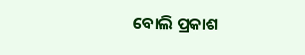ବୋଲି ପ୍ରକାଶ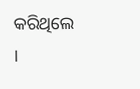କରିଥିଲେ ।